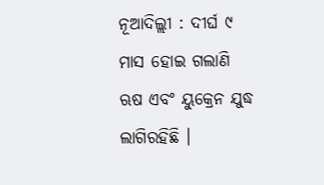ନୂଆଦିଲ୍ଲୀ : ଦୀର୍ଘ ୯ ମାସ ହୋଇ ଗଲାଣି ଋଷ ଏବଂ ୟୁକ୍ରେନ ଯୁଦ୍ଧ ଲାଗିରହିଛି ।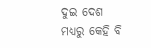ଦୁଇ ଦେଶ ମଧ୍ୟରୁ କେହି ବି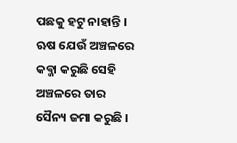ପଛକୁ ହଟୁ ନାହାନ୍ତି । ଋଷ ଯେଉଁ ଅଞ୍ଚଳରେ କବ୍ଜା କରୁଛି ସେହି ଅଞ୍ଚଳରେ ତାର ସୈନ୍ୟ ଜମା କରୁଛି ।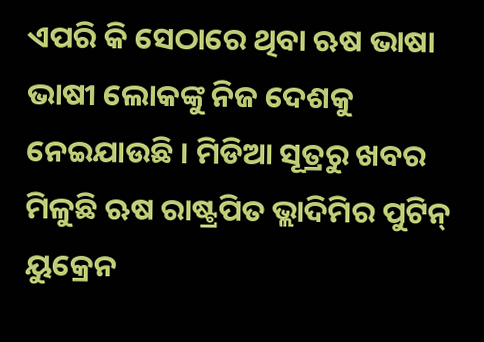ଏପରି କି ସେଠାରେ ଥିବା ଋଷ ଭାଷା ଭାଷୀ ଲୋକଙ୍କୁ ନିଜ ଦେଶକୁ ନେଇଯାଉଛି । ମିଡିଆ ସୂତ୍ରରୁ ଖବର ମିଳୁଛି ଋଷ ରାଷ୍ଟ୍ରପିତ ଭ୍ଲାଦିମିର ପୁଟିନ୍ ୟୁକ୍ରେନ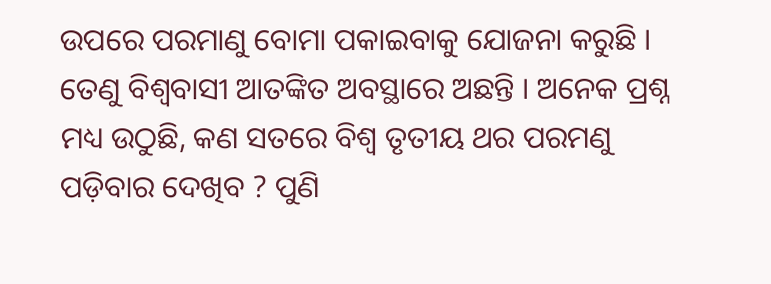ଉପରେ ପରମାଣୁ ବୋମା ପକାଇବାକୁ ଯୋଜନା କରୁଛି । ତେଣୁ ବିଶ୍ୱବାସୀ ଆତଙ୍କିତ ଅବସ୍ଥାରେ ଅଛନ୍ତି । ଅନେକ ପ୍ରଶ୍ନ ମଧ୍ୟ ଉଠୁଛି, କଣ ସତରେ ବିଶ୍ୱ ତୃତୀୟ ଥର ପରମଣୁ ପଡ଼ିବାର ଦେଖିବ ? ପୁଣି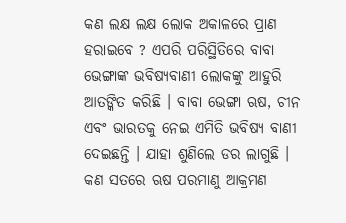କଣ ଲକ୍ଷ ଲକ୍ଷ ଲୋକ ଅକାଳରେ ପ୍ରାଣ ହରାଇବେ ? ଏପରି ପରିସ୍ଥିତିରେ ବାବା ଭେଙ୍ଗାଙ୍କ ଭବିଷ୍ୟବାଣୀ ଲୋକଙ୍କୁ ଆହୁରି ଆତଙ୍କିତ କରିଛି । ବାବା ଭେଙ୍ଗା ଋଷ, ଚୀନ ଏବଂ ଭାରତକୁ ନେଇ ଏମିତି ଭବିଷ୍ୟ ବାଣୀ ଦେଇଛନ୍ତି । ଯାହା ଶୁଣିଲେ ଡର ଲାଗୁଛି ।
କଣ ସତରେ ଋଷ ପରମାଣୁ ଆକ୍ରମଣ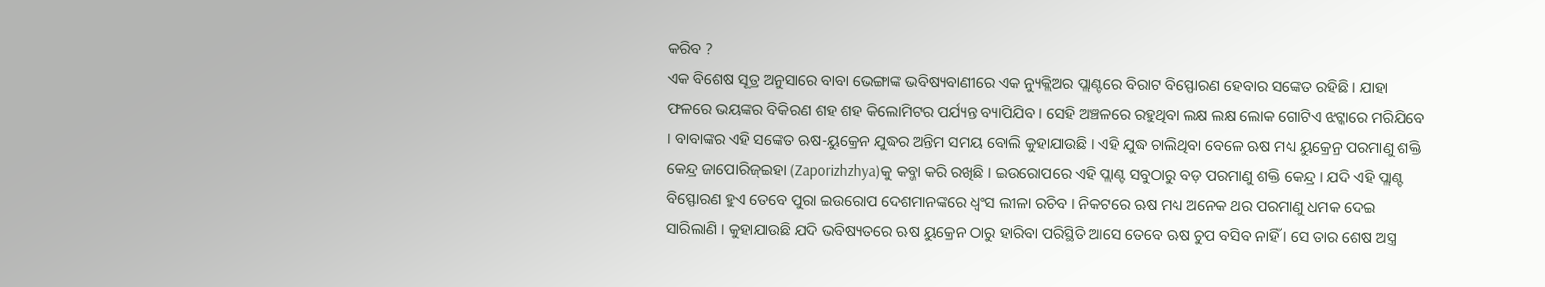କରିବ ?
ଏକ ବିଶେଷ ସୂତ୍ର ଅନୁସାରେ ବାବା ଭେଙ୍ଗାଙ୍କ ଭବିଷ୍ୟବାଣୀରେ ଏକ ନ୍ୟୁକ୍ଲିଅର ପ୍ଲାଣ୍ଟରେ ବିରାଟ ବିସ୍ଫୋରଣ ହେବାର ସଙ୍କେତ ରହିଛି । ଯାହା ଫଳରେ ଭୟଙ୍କର ବିକିରଣ ଶହ ଶହ କିଲୋମିଟର ପର୍ଯ୍ୟନ୍ତ ବ୍ୟାପିଯିବ । ସେହି ଅଞ୍ଚଳରେ ରହୁଥିବା ଲକ୍ଷ ଲକ୍ଷ ଲୋକ ଗୋଟିଏ ଝଟ୍କାରେ ମରିଯିବେ । ବାବାଙ୍କର ଏହି ସଙ୍କେତ ଋଷ-ୟୁକ୍ରେନ ଯୁଦ୍ଧର ଅନ୍ତିମ ସମୟ ବୋଲି କୁହାଯାଉଛି । ଏହି ଯୁଦ୍ଧ ଚାଲିଥିବା ବେଳେ ଋଷ ମଧ୍ୟ ୟୁକ୍ରେନ୍ର ପରମାଣୁ ଶକ୍ତି କେନ୍ଦ୍ର ଜାପୋରିଜ୍ଇହା (Zaporizhzhya)କୁ କବ୍ଜା କରି ରଖିଛି । ଇଉରୋପରେ ଏହି ପ୍ଲାଣ୍ଟ ସବୁଠାରୁ ବଡ଼ ପରମାଣୁ ଶକ୍ତି କେନ୍ଦ୍ର । ଯଦି ଏହି ପ୍ଲାଣ୍ଟ ବିସ୍ଫୋରଣ ହୁଏ ତେବେ ପୁରା ଇଉରୋପ ଦେଶମାନଙ୍କରେ ଧ୍ୱଂସ ଲୀଳା ରଚିବ । ନିକଟରେ ଋଷ ମଧ୍ୟ ଅନେକ ଥର ପରମାଣୁ ଧମକ ଦେଇ ସାରିଲାଣି । କୁହାଯାଉଛି ଯଦି ଭବିଷ୍ୟତରେ ଋଷ ୟୁକ୍ରେନ ଠାରୁ ହାରିବା ପରିସ୍ଥିତି ଆସେ ତେବେ ଋଷ ଚୁପ ବସିବ ନାହିଁ । ସେ ତାର ଶେଷ ଅସ୍ତ୍ର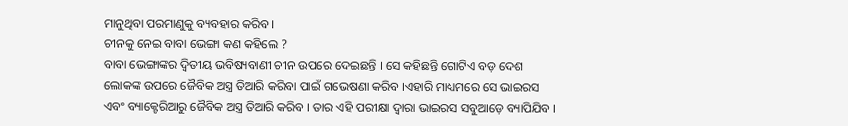ମାନୁଥିବା ପରମାଣୁକୁ ବ୍ୟବହାର କରିବ ।
ଚୀନକୁ ନେଇ ବାବା ଭେଙ୍ଗା କଣ କହିଲେ ?
ବାବା ଭେଙ୍ଗାଙ୍କର ଦ୍ୱିତୀୟ ଭବିଷ୍ୟବାଣୀ ଚୀନ ଉପରେ ଦେଇଛନ୍ତି । ସେ କହିଛନ୍ତି ଗୋଟିଏ ବଡ଼ ଦେଶ ଲୋକଙ୍କ ଉପରେ ଜୈବିକ ଅସ୍ତ୍ର ତିଆରି କରିବା ପାଇଁ ଗଭେଷଣା କରିବ ।ଏହାରି ମାଧ୍ୟମରେ ସେ ଭାଇରସ ଏବଂ ବ୍ୟାକ୍ଟେରିଆରୁ ଜୈବିକ ଅସ୍ତ୍ର ତିଆରି କରିବ । ତାର ଏହି ପରୀକ୍ଷା ଦ୍ୱାରା ଭାଇରସ ସବୁଆଡ଼େ ବ୍ୟାପିଯିବ ।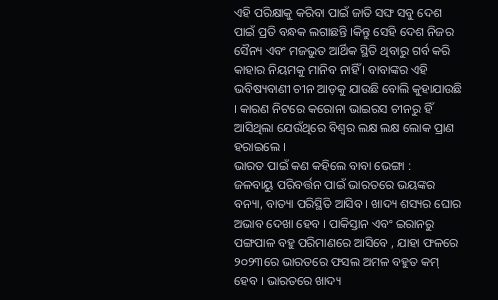ଏହି ପରିକ୍ଷାକୁ କରିବା ପାଇଁ ଜାତି ସଙ୍ଘ ସବୁ ଦେଶ ପାଇଁ ପ୍ରତି ବନ୍ଧକ ଲଗାଛନ୍ତି ।କିନ୍ତୁ ସେହି ଦେଶ ନିଜର ସୈନ୍ୟ ଏବଂ ମଜଭୁତ ଆର୍ଥିକ ସ୍ଥିତି ଥିବାରୁ ଗର୍ବ କରି କାହାର ନିୟମକୁ ମାନିବ ନାହିଁ । ବାବାଙ୍କର ଏହି ଭବିଷ୍ୟବାଣୀ ଚୀନ ଆଡ଼କୁ ଯାଉଛି ବୋଲି କୁହାଯାଉଛି । କାରଣ ନିଟରେ କରୋନା ଭାଇରସ ଚୀନରୁ ହିଁ ଆସିଥିଲା ଯେଉଁଥିରେ ବିଶ୍ୱର ଲକ୍ଷ ଲକ୍ଷ ଲୋକ ପ୍ରାଣ ହରାଇଲେ ।
ଭାରତ ପାଇଁ କଣ କହିଲେ ବାବା ଭେଙ୍ଗା :
ଜଳବାୟୁ ପରିବର୍ତ୍ତନ ପାଇଁ ଭାରତରେ ଭୟଙ୍କର ବନ୍ୟା, ବାତ୍ୟା ପରିସ୍ଥିତି ଆସିବ । ଖାଦ୍ୟ ଶସ୍ୟର ଘୋର ଅଭାବ ଦେଖା ହେବ । ପାକିସ୍ତାନ ଏବଂ ଇରାନରୁ ପଙ୍ଗପାଳ ବହୁ ପରିମାଣରେ ଆସିବେ , ଯାହା ଫଳରେ ୨୦୨୩ରେ ଭାରତରେ ଫସଲ ଅମଳ ବହୁତ କମ୍ ହେବ । ଭାରତରେ ଖାଦ୍ୟ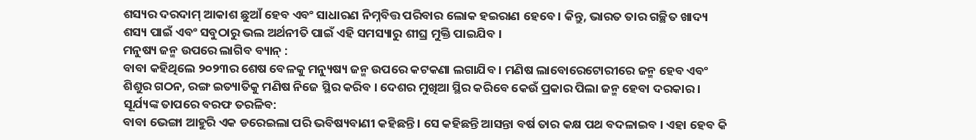ଶସ୍ୟର ଦରଦାମ୍ ଆକାଶ ଛୁଆଁ ହେବ ଏବଂ ସାଧାରଣ ନିମ୍ନବିତ୍ତ ପରିବାର ଲୋକ ହଇରାଣ ହେବେ । କିନ୍ତୁ, ଭାରତ ତାର ଗଚ୍ଛିତ ଖାଦ୍ୟ ଶସ୍ୟ ପାଇଁ ଏବଂ ସବୁଠାରୁ ଭଲ ଅର୍ଥନୀତି ପାଇଁ ଏହି ସମସ୍ୟାରୁ ଶୀଘ୍ର ମୁକ୍ତି ପାଇଯିବ ।
ମନୁଷ୍ୟ ଜନ୍ମ ଉପରେ ଲାଗିବ ବ୍ୟାନ୍ :
ବାବା କହିଥିଲେ ୨୦୨୩ର ଶେଷ ବେଳକୁ ମନ୍ୟୁଷ୍ୟ ଜନ୍ମ ଉପରେ କଟକଣା ଲଗାଯିବ । ମଣିଷ ଲାବୋରେଟୋରୀରେ ଜନ୍ମ ହେବ ଏବଂ ଶିଶୁର ଗଠନ, ରଙ୍ଗ ଇତ୍ୟାତିକୁ ମଣିଷ ନିଜେ ସ୍ଥିର କରିବ । ଦେଶର ମୁଖିଆ ସ୍ଥିର କରିବେ କେଉଁ ପ୍ରକାର ପିଲା ଜନ୍ମ ହେବା ଦରକାର ।
ସୂର୍ଯ୍ୟଙ୍କ ତାପରେ ବରଫ ତରଳିବ:
ବାବା ଭେଙ୍ଗା ଆହୁରି ଏକ ଡରେଇଲା ପରି ଭବିଷ୍ୟବାଣୀ କହିଛନ୍ତି । ସେ କହିଛନ୍ତି ଆସନ୍ତା ବର୍ଷ ତାର କକ୍ଷ ପଥ ବଦଳାଇବ । ଏହା ହେବ କି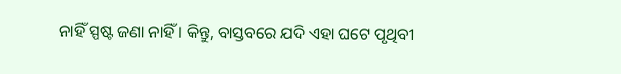ନାହିଁ ସ୍ପଷ୍ଟ ଜଣା ନାହିଁ । କିନ୍ତୁ, ବାସ୍ତବରେ ଯଦି ଏହା ଘଟେ ପୃଥିବୀ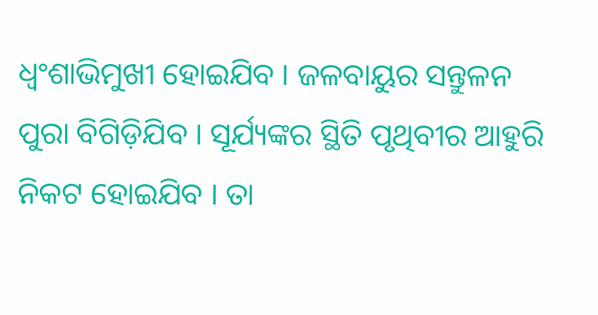ଧ୍ୱଂଶାଭିମୁଖୀ ହୋଇଯିବ । ଜଳବାୟୁର ସନ୍ତୁଳନ ପୁରା ବିଗିଡ଼ିଯିବ । ସୂର୍ଯ୍ୟଙ୍କର ସ୍ଥିତି ପୃଥିବୀର ଆହୁରି ନିକଟ ହୋଇଯିବ । ତା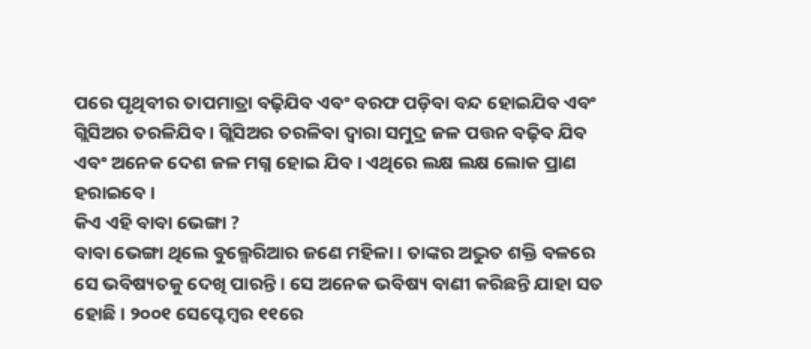ପରେ ପୃଥିବୀର ତାପମାତ୍ରା ବଢ଼ିଯିବ ଏବଂ ବରଫ ପଡ଼ିବା ବନ୍ଦ ହୋଇଯିବ ଏବଂ ଗ୍ଲିସିଅର ତରଳିଯିବ । ଗ୍ଲିସିଅର ତରଳିବା ଦ୍ୱାରା ସମୁଦ୍ର ଜଳ ପତ୍ତନ ବଢ଼ିବ ଯିବ ଏବଂ ଅନେକ ଦେଶ ଜଳ ମଗ୍ନ ହୋଇ ଯିବ । ଏଥିରେ ଲକ୍ଷ ଲକ୍ଷ ଲୋକ ପ୍ରାଣ ହରାଇବେ ।
କିଏ ଏହି ବାବା ଭେଙ୍ଗା ?
ବାବା ଭେଙ୍ଗା ଥିଲେ ବୁଲ୍ଗେରିଆର ଜଣେ ମହିଳା । ତାଙ୍କର ଅଦ୍ଭୁତ ଶକ୍ତି ବଳରେ ସେ ଭବିଷ୍ୟତକୁ ଦେଖି ପାରନ୍ତି । ସେ ଅନେକ ଭବିଷ୍ୟ ବାଣୀ କରିଛନ୍ତି ଯାହା ସତ ହୋଛି । ୨୦୦୧ ସେପ୍ଟେମ୍ବର ୧୧ରେ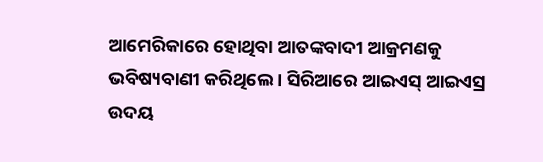ଆମେରିକାରେ ହୋଥିବା ଆତଙ୍କବାଦୀ ଆକ୍ରମଣକୁ ଭବିଷ୍ୟବାଣୀ କରିଥିଲେ । ସିରିଆରେ ଆଇଏସ୍ ଆଇଏସ୍ର ଉଦୟ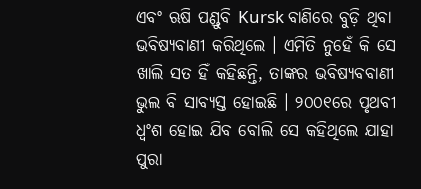ଏବଂ ଋଷି ପଣ୍ଡୁବି Kursk ବାଣିରେ ବୁଡ଼ି ଥିବା ଭବିଷ୍ୟବାଣୀ କରିଥିଲେ । ଏମିତି ନୁହେଁ କି ସେ ଖାଲି ସତ ହିଁ କହିଛନ୍ତି, ତାଙ୍କର ଭବିଷ୍ୟବବାଣୀ ଭୁଲ ବି ସାବ୍ୟସ୍ତ ହୋଇଛି । ୨୦୦୧ରେ ପୃଥବୀ ଧ୍ୱଂଶ ହୋଇ ଯିବ ବୋଲି ସେ କହିଥିଲେ ଯାହା ପୁରା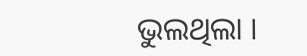ଭୁଲଥିଲା ।